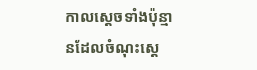កាលស្តេចទាំងប៉ុន្មានដែលចំណុះស្តេ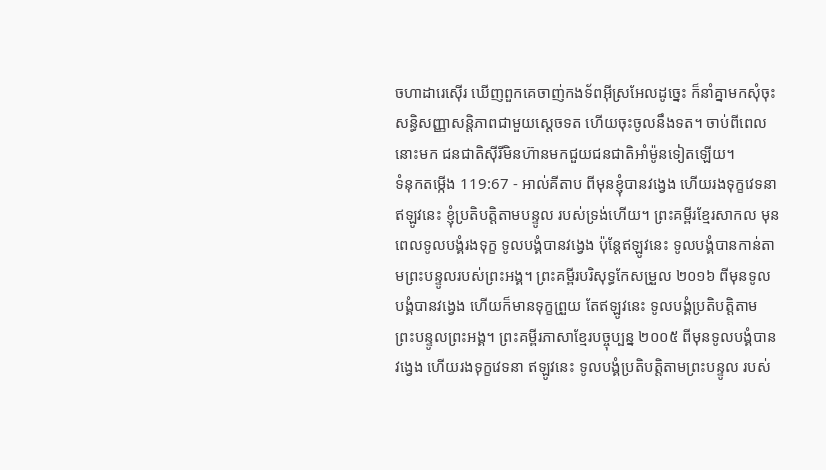ចហាដារេស៊ើរ ឃើញពួកគេចាញ់កងទ័ពអ៊ីស្រអែលដូច្នេះ ក៏នាំគ្នាមកសុំចុះសន្ធិសញ្ញាសន្តិភាពជាមួយស្តេចទត ហើយចុះចូលនឹងទត។ ចាប់ពីពេលនោះមក ជនជាតិស៊ីរីមិនហ៊ានមកជួយជនជាតិអាំម៉ូនទៀតឡើយ។
ទំនុកតម្កើង 119:67 - អាល់គីតាប ពីមុនខ្ញុំបានវង្វេង ហើយរងទុក្ខវេទនា ឥឡូវនេះ ខ្ញុំប្រតិបត្តិតាមបន្ទូល របស់ទ្រង់ហើយ។ ព្រះគម្ពីរខ្មែរសាកល មុនពេលទូលបង្គំរងទុក្ខ ទូលបង្គំបានវង្វេង ប៉ុន្តែឥឡូវនេះ ទូលបង្គំបានកាន់តាមព្រះបន្ទូលរបស់ព្រះអង្គ។ ព្រះគម្ពីរបរិសុទ្ធកែសម្រួល ២០១៦ ពីមុនទូលបង្គំបានវង្វេង ហើយក៏មានទុក្ខព្រួយ តែឥឡូវនេះ ទូលបង្គំប្រតិបត្តិតាម ព្រះបន្ទូលព្រះអង្គ។ ព្រះគម្ពីរភាសាខ្មែរបច្ចុប្បន្ន ២០០៥ ពីមុនទូលបង្គំបានវង្វេង ហើយរងទុក្ខវេទនា ឥឡូវនេះ ទូលបង្គំប្រតិបត្តិតាមព្រះបន្ទូល របស់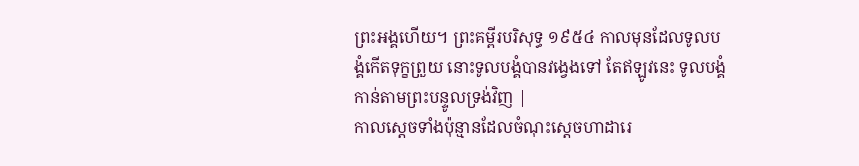ព្រះអង្គហើយ។ ព្រះគម្ពីរបរិសុទ្ធ ១៩៥៤ កាលមុនដែលទូលបង្គំកើតទុក្ខព្រួយ នោះទូលបង្គំបានវង្វេងទៅ តែឥឡូវនេះ ទូលបង្គំកាន់តាមព្រះបន្ទូលទ្រង់វិញ |
កាលស្តេចទាំងប៉ុន្មានដែលចំណុះស្តេចហាដារេ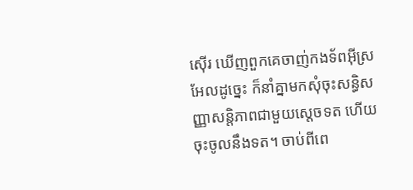ស៊ើរ ឃើញពួកគេចាញ់កងទ័ពអ៊ីស្រអែលដូច្នេះ ក៏នាំគ្នាមកសុំចុះសន្ធិសញ្ញាសន្តិភាពជាមួយស្តេចទត ហើយចុះចូលនឹងទត។ ចាប់ពីពេ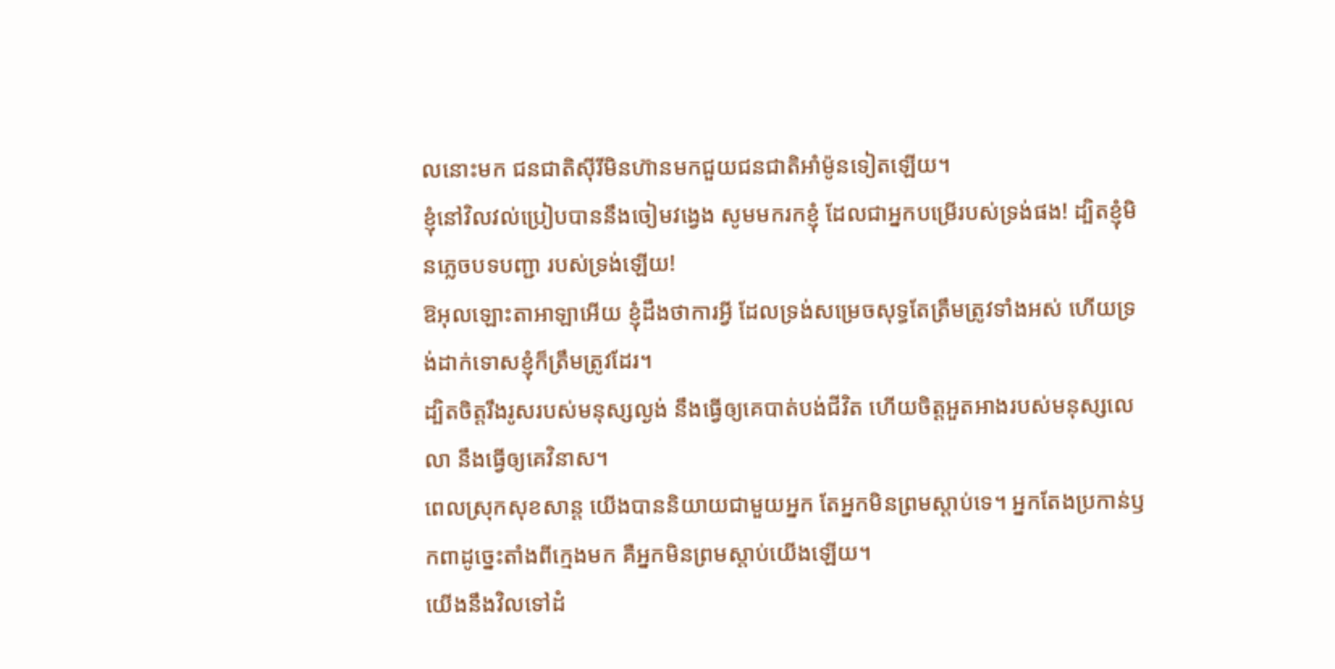លនោះមក ជនជាតិស៊ីរីមិនហ៊ានមកជួយជនជាតិអាំម៉ូនទៀតឡើយ។
ខ្ញុំនៅវិលវល់ប្រៀបបាននឹងចៀមវង្វេង សូមមករកខ្ញុំ ដែលជាអ្នកបម្រើរបស់ទ្រង់ផង! ដ្បិតខ្ញុំមិនភ្លេចបទបញ្ជា របស់ទ្រង់ឡើយ!
ឱអុលឡោះតាអាឡាអើយ ខ្ញុំដឹងថាការអ្វី ដែលទ្រង់សម្រេចសុទ្ធតែត្រឹមត្រូវទាំងអស់ ហើយទ្រង់ដាក់ទោសខ្ញុំក៏ត្រឹមត្រូវដែរ។
ដ្បិតចិត្តរឹងរូសរបស់មនុស្សល្ងង់ នឹងធ្វើឲ្យគេបាត់បង់ជីវិត ហើយចិត្តអួតអាងរបស់មនុស្សលេលា នឹងធ្វើឲ្យគេវិនាស។
ពេលស្រុកសុខសាន្ត យើងបាននិយាយជាមួយអ្នក តែអ្នកមិនព្រមស្ដាប់ទេ។ អ្នកតែងប្រកាន់ឫកពាដូច្នេះតាំងពីក្មេងមក គឺអ្នកមិនព្រមស្ដាប់យើងឡើយ។
យើងនឹងវិលទៅដំ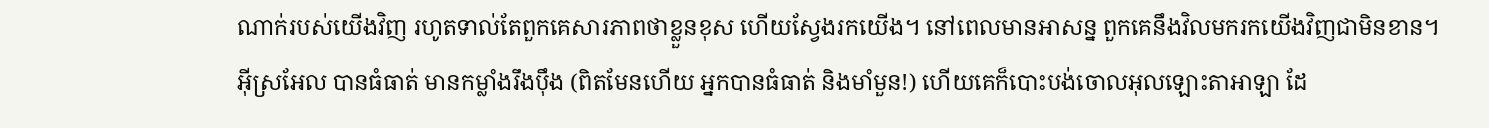ណាក់របស់យើងវិញ រហូតទាល់តែពួកគេសារភាពថាខ្លួនខុស ហើយស្វែងរកយើង។ នៅពេលមានអាសន្ន ពួកគេនឹងវិលមករកយើងវិញជាមិនខាន។
អ៊ីស្រអែល បានធំធាត់ មានកម្លាំងរឹងប៉ឹង (ពិតមែនហើយ អ្នកបានធំធាត់ និងមាំមួន!) ហើយគេក៏បោះបង់ចោលអុលឡោះតាអាឡា ដែ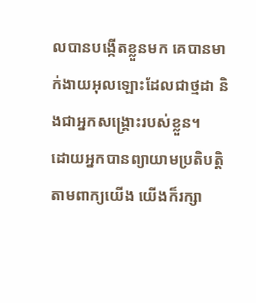លបានបង្កើតខ្លួនមក គេបានមាក់ងាយអុលឡោះដែលជាថ្មដា និងជាអ្នកសង្គ្រោះរបស់ខ្លួន។
ដោយអ្នកបានព្យាយាមប្រតិបត្ដិតាមពាក្យយើង យើងក៏រក្សា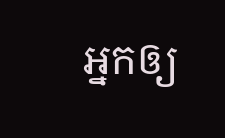អ្នកឲ្យ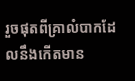រួចផុតពីគ្រាលំបាកដែលនឹងកើតមាន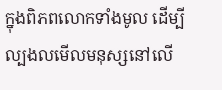ក្នុងពិភពលោកទាំងមូល ដើម្បីល្បងលមើលមនុស្សនៅលើ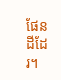ផែនដីដែរ។